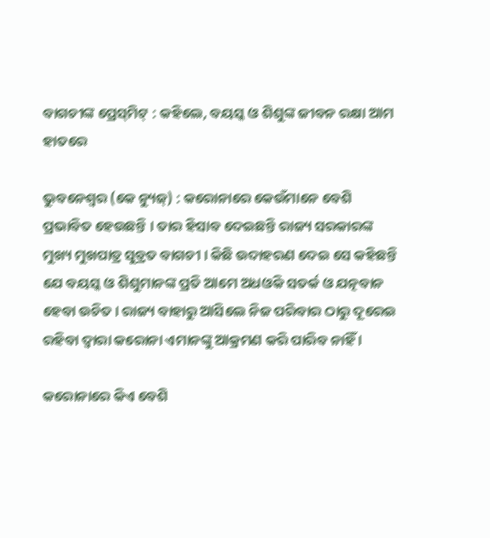ବାଗଚୀଙ୍କ ପ୍ରେସ୍‌ମିଟ୍‌ : କହିଲେ, ବୟସ୍କ ଓ ଶିଶୁଙ୍କ ଜୀବନ ରକ୍ଷା ଆମ ହାତରେ

ଭୁବନେଶ୍ୱର (କେ ନ୍ୟୁଜ୍‌) : କରୋନାରେ କେଉଁମାନେ ବେଶି ପ୍ରଭାବିତ ହେଉଛନ୍ତି । ତାର ହିସାବ ଦେଇଛନ୍ତି ରାଜ୍ୟ ସରକାରଙ୍କ ମୁଖ୍ୟ ମୁଖପାତ୍ର ସୁବ୍ରତ ବାଗଚୀ । କିଛି ଉଦାହରଣ ଦେଇ ସେ କହିଛନ୍ତି ଯେ ବୟସ୍କ ଓ ଶିଶୁମାନଙ୍କ ପ୍ରତି ଆମେ ଅଧଓିକ ସତର୍କ ଓ ଯତ୍ନବାନ ହେବା ଉଚିତ । ରାଜ୍ୟ ବାହାରୁ ଆସିଲେ ନିଜ ପରିବାର ଠାରୁ ଦୂରେଇ ରହିବା ଦ୍ୱାରା କରୋନା ଏମାନଙ୍କୁ ଆକ୍ରମଣ କରି ପାରିବ ନାହିଁ ।

କରୋନାରେ କିଏ ବେଶି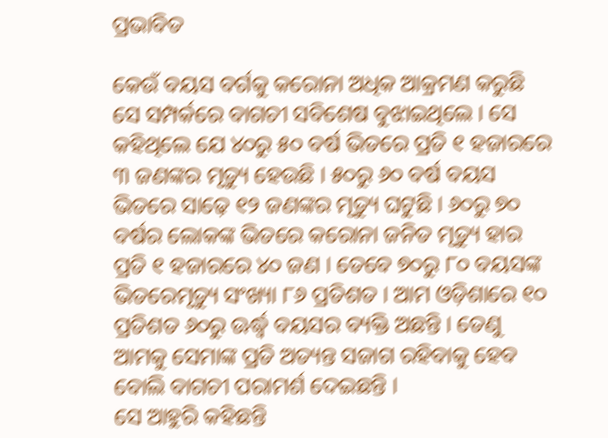ପ୍ରଭାବିତ

କେଉଁ ବୟସ ବର୍ଗକୁ କରୋନା ଅଧିକ ଆକ୍ରମଣ କରୁଛି ସେ ସମ୍ପର୍କରେ ବାଗଚୀ ସବିଶେଷ ବୁଝାଇଥିଲେ । ସେ କହିଥିଲେ ଯେ ୪୦ରୁ ୫୦ ବର୍ଷ ଭିତରେ ପ୍ରତି ୧ ହଜାରରେ ୩ ଜଣଙ୍କର ମୃତ୍ୟୁ ହେଉଛି । ୫୦ରୁ ୬୦ ବର୍ଷ ବୟସ ଭିତରେ ସାଢ଼େ ୧୨ ଜଣଙ୍କର ମୃତ୍ୟୁ ଘଟୁଛି । ୬୦ରୁ ୭୦ ବର୍ଷର ଲୋକଙ୍କ ଭିତରେ କରୋନା ଜନିତ ମୃତ୍ୟୁ ହାର ପ୍ରତି ୧ ହଜାରରେ ୪୦ ଜଣ । ତେବେ ୭୦ରୁ ୮୦ ବୟସଙ୍କ ଭିତରେମୃତ୍ୟୁ ସଂଖ୍ୟା ୮୬ ପ୍ରତିଶତ । ଆମ ଓଡ଼ିଶାରେ ୧୦ ପ୍ରତିଶତ ୬୦ରୁ ଊର୍ଦ୍ଧ୍ୱ ବୟସର ବ୍ୟକ୍ତି ଅଛନ୍ତି । ତେଣୁ ଆମକୁ ସେମାଙ୍କ ପ୍ରତି ଅତ୍ୟନ୍ତ ସଜାଗ ରହିବାକୁ ହେବ ବୋଲି ବାଗଚୀ ପରାମର୍ଶ ଦେଇଛନ୍ତି ।
ସେ ଆହୁରି କହିଛନ୍ତି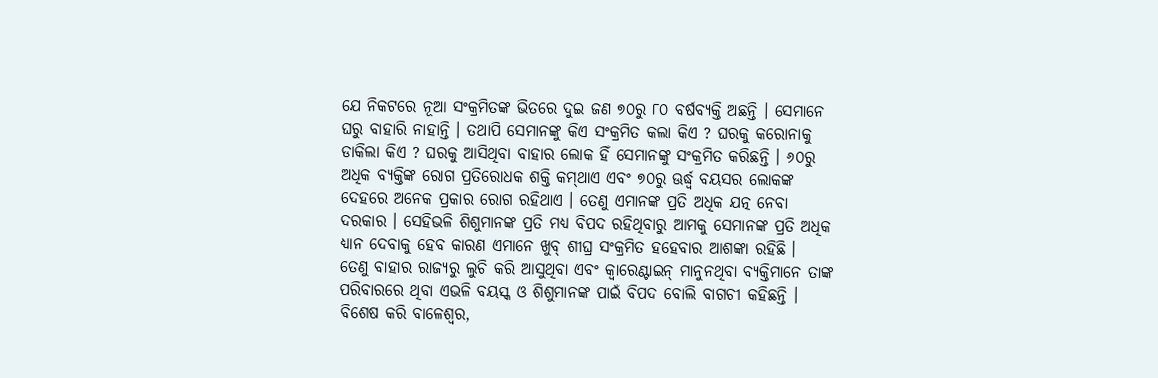ଯେ ନିକଟରେ ନୂଆ ସଂକ୍ରମିତଙ୍କ ଭିତରେ ଦୁଇ ଜଣ ୭୦ରୁ ୮୦ ବର୍ଷବ୍ୟକ୍ତି ଅଛନ୍ତି । ସେମାନେ ଘରୁ ବାହାରି ନାହାନ୍ତି । ତଥାପି ସେମାନଙ୍କୁ କିଏ ସଂକ୍ରମିତ କଲା କିଏ ? ଘରକୁ କରୋନାକୁ ଡାକିଲା କିଏ ? ଘରକୁ ଆସିଥିବା ବାହାର ଲୋକ ହିଁ ସେମାନଙ୍କୁ ସଂକ୍ରମିତ କରିଛନ୍ତି । ୬୦ରୁ ଅଧିକ ବ୍ୟକ୍ତିଙ୍କ ରୋଗ ପ୍ରତିରୋଧକ ଶକ୍ତି କମ୍‌ଥାଏ ଏବଂ ୭୦ରୁ ଊର୍ଦ୍ଧ୍ୱ ବୟସର ଲୋକଙ୍କ ଦେହରେ ଅନେକ ପ୍ରକାର ରୋଗ ରହିଥାଏ । ତେଣୁ ଏମାନଙ୍କ ପ୍ରତି ଅଧିକ ଯତ୍ନ ନେବା ଦରକାର । ସେହିଭଳି ଶିଶୁମାନଙ୍କ ପ୍ରତି ମଧ୍ୟ ବିପଦ ରହିଥିବାରୁ ଆମକୁ ସେମାନଙ୍କ ପ୍ରତି ଅଧିକ ଧ୍ୟାନ ଦେବାକୁ ହେବ କାରଣ ଏମାନେ ଖୁବ୍‌ ଶୀଘ୍ର ସଂକ୍ରମିତ ହହେବାର ଆଶଙ୍କା ରହିଛି ।
ତେଣୁ ବାହାର ରାଜ୍ୟରୁ ଲୁଚି କରି ଆସୁଥିବା ଏବଂ କ୍ୱାରେଣ୍ଟାଇନ୍‌ ମାନୁନଥିବା ବ୍ୟକ୍ତିମାନେ ତାଙ୍କ ପରିବାରରେ ଥିବା ଏଭଳି ବୟସ୍କ ଓ ଶିଶୁମାନଙ୍କ ପାଇଁ ବିପଦ ବୋଲି ବାଗଚୀ କହିଛନ୍ତି । ବିଶେଷ କରି ବାଳେଶ୍ୱର,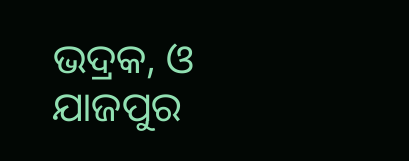ଭଦ୍ରକ, ଓ ଯାଜପୁର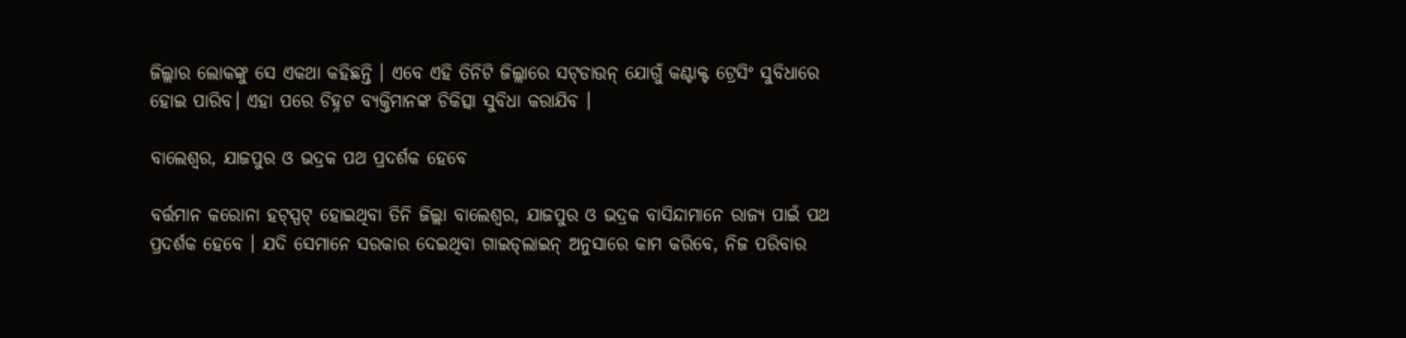ଜିଲ୍ଲାର ଲୋକଙ୍କୁ ସେ ଏକଥା କହିଛନ୍ତି । ଏବେ ଏହି ତିନିଟି ଜିଲ୍ଲାରେ ସଟ୍‌ଡାଉନ୍‌ ଯୋଗୁଁ କଣ୍ଟାକ୍ଟ ଟ୍ରେସିଂ ସୁବିଧାରେ ହୋଇ ପାରିବ। ଏହା ପରେ ଚିହ୍ନଟ ବ୍ୟକ୍ତିମାନଙ୍କ ଚିକିତ୍ସା ସୁବିଧା କରାଯିବ ।

ବାଲେଶ୍ୱର, ଯାଜପୁର ଓ ଭଦ୍ରକ ପଥ ପ୍ରଦର୍ଶକ ହେବେ

ବର୍ତ୍ତମାନ କରୋନା ହଟ୍‌ସ୍ପଟ୍‌ ହୋଇଥିବା ତିନି ଜିଲ୍ଲା ବାଲେଶ୍ୱର, ଯାଜପୁର ଓ ଭଦ୍ରକ ବାସିନ୍ଦାମାନେ ରାଜ୍ୟ ପାଇଁ ପଥ ପ୍ରଦର୍ଶକ ହେବେ । ଯଦି ସେମାନେ ସରକାର ଦେଇଥିବା ଗାଇଡ୍‌ଲାଇନ୍‌ ଅନୁସାରେ କାମ କରିବେ, ନିଜ ପରିବାର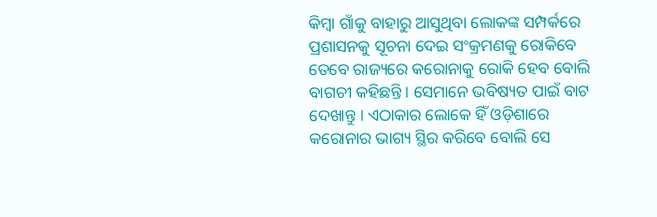କିମ୍ବା ଗାଁକୁ ବାହାରୁ ଆସୁଥିବା ଲୋକଙ୍କ ସମ୍ପର୍କରେ ପ୍ରଶାସନକୁ ସୂଚନା ଦେଇ ସଂକ୍ରମଣକୁ ରୋକିବେ ତେବେ ରାଜ୍ୟରେ କରୋନାକୁ ରୋକି ହେବ ବୋଲି ବାଗଚୀ କହିଛନ୍ତି । ସେମାନେ ଭବିଷ୍ୟତ ପାଇଁ ବାଟ ଦେଖାନ୍ତୁ । ଏଠାକାର ଲୋକେ ହିଁ ଓଡ଼ିଶାରେ କରୋନାର ଭାଗ୍ୟ ସ୍ଥିର କରିବେ ବୋଲି ସେ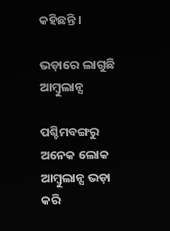କହିଛନ୍ତି ।

ଭଡ଼ାରେ ଲାଗୁଛି ଆମ୍ବୁଲାନ୍ସ

ପଶ୍ଚିମବଙ୍ଗରୁ ଅନେକ ଲୋକ ଆମ୍ବୁଲାନ୍ସ ଭଡ଼ା କରି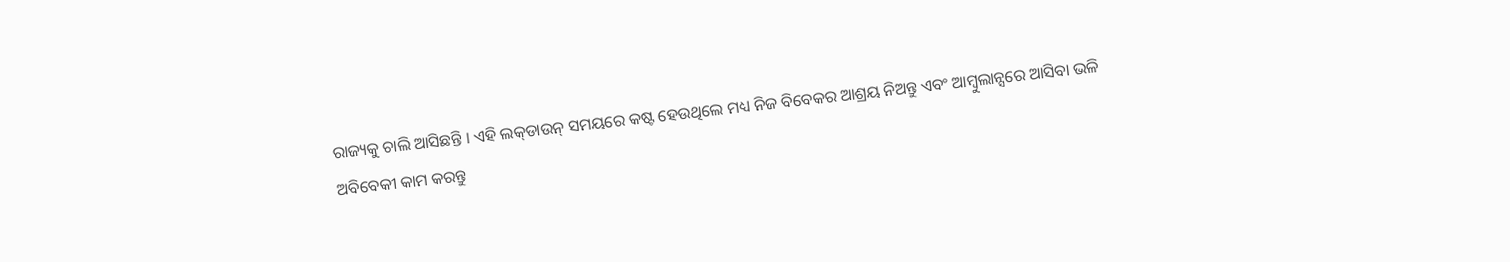ରାଜ୍ୟକୁ ଚାଲି ଆସିଛନ୍ତି । ଏହି ଲକ୍‌ଡାଉନ୍‌ ସମୟରେ କଷ୍ଟ ହେଉଥିଲେ ମଧ୍ୟ ନିଜ ବିବେକର ଆଶ୍ରୟ ନିଅନ୍ତୁ ଏବଂ ଆମ୍ବୁଲାନ୍ସରେ ଆସିବା ଭଳି ଅବିବେକୀ କାମ କରନ୍ତୁ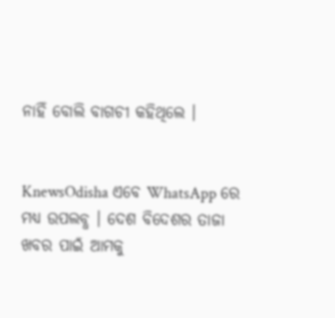ନାହିଁ ବୋଲି ବାଗଚୀ କହିଥିଲେ ।


KnewsOdisha ଏବେ WhatsApp ରେ ମଧ୍ୟ ଉପଲବ୍ଧ । ଦେଶ ବିଦେଶର ତାଜା ଖବର ପାଇଁ ଆମକୁ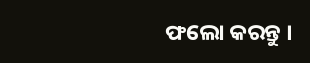ଫଲୋ କରନ୍ତୁ ।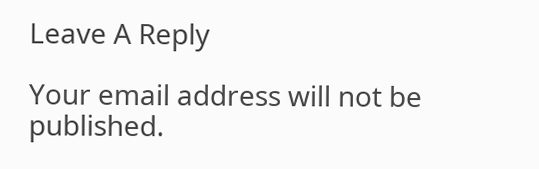Leave A Reply

Your email address will not be published.